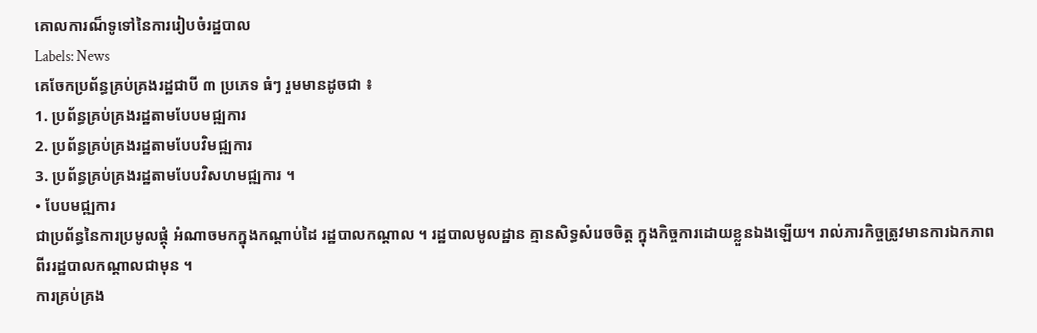គោលការណ៏ទូទៅនៃការរៀបចំរដ្ឋបាល
Labels: News
គេចែកប្រព័ន្ធគ្រប់គ្រងរដ្ឋជាបី ៣ ប្រភេទ ធំៗ រួមមានដូចជា ៖
1. ប្រព័ន្ធគ្រប់គ្រងរដ្ឋតាមបែបមជ្ឍការ
2. ប្រព័ន្ធគ្រប់គ្រងរដ្ឋតាមបែបវិមជ្ឍការ
3. ប្រព័ន្ធគ្រប់គ្រងរដ្ឋតាមបែបវិសហមជ្ឍការ ។
• បែបមជ្ឍការ
ជាប្រព័ន្ធនៃការប្រមូលផ្ដុំ អំណាចមកក្នុងកណ្ដាប់ដៃ រដ្ឋបាលកណ្ដាល ។ រដ្ឋបាលមូលដ្ឋាន គ្មានសិទ្ធសំរេចចិត្ដ ក្នុងកិច្ចការដោយខ្លួនឯងឡើយ។ រាល់ភារកិច្ចត្រូវមានការឯកភាពពីររដ្ឋបាលកណ្ដាលជាមុន ។
ការគ្រប់គ្រង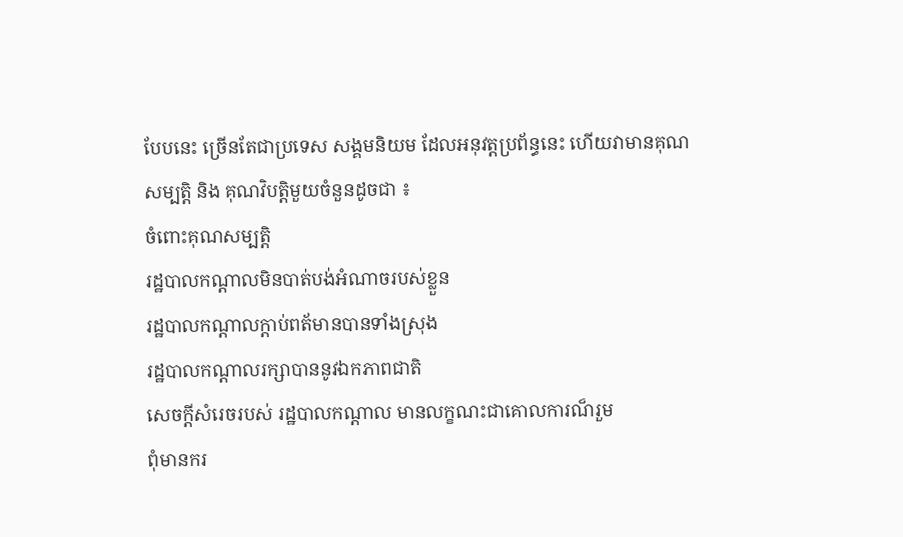បែបនេះ ច្រើនតែជាប្រទេស សង្គមនិយម ដែលអនុវត្ដប្រព័ន្ធនេះ ហើយវាមានគុណសម្បត្ដិ និង គុណវិបត្ដិមួយចំនួនដូចជា ៖
ចំពោះគុណសម្បត្ដិ
រដ្ឋបាលកណ្ដាលមិនបាត់បង់អំណាចរបស់ខ្លួន
រដ្ឋបាលកណ្ដាលក្ដាប់ពត័មានបានទាំងស្រុង
រដ្ឋបាលកណ្ដាលរក្សាបាននូវឯកភាពជាតិ
សេចក្ដីសំរេចរបស់ រដ្ឋបាលកណ្ដាល មានលក្ខណះជាគោលការណ៏រួម
ពុំមានករ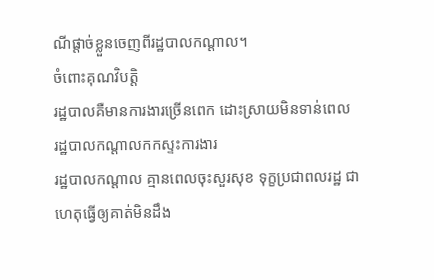ណីផ្ដាច់ខ្លួនចេញពីរដ្ឋបាលកណ្ដាល។
ចំពោះគុណវិបត្ដិ
រដ្ឋបាលគឺមានការងារច្រើនពេក ដោះស្រាយមិនទាន់ពេល
រដ្ឋបាលកណ្ដាលកកស្ទះការងារ
រដ្ឋបាលកណ្ដាល គ្មានពេលចុះសួរសុខ ទុក្ខប្រជាពលរដ្ឋ ជាហេតុធ្វើឲ្យគាត់មិនដឹង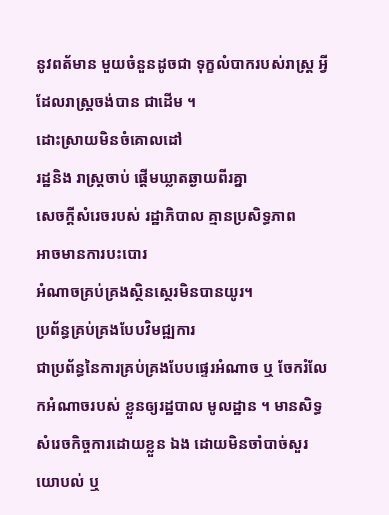នូវពត័មាន មួយចំនួនដូចជា ទុក្ខលំបាករបស់រាស្រ្ដ អ្វីដែលរាស្រ្ដចង់បាន ជាដើម ។
ដោះស្រាយមិនចំគោលដៅ
រដ្ឋនិង រាស្រ្ដចាប់ ផ្ដើមឃ្លាតឆ្ងាយពីរគ្នា
សេចក្ដីសំរេចរបស់ រដ្ឋាភិបាល គ្មានប្រសិទ្ធភាព
អាចមានការបះបោរ
អំណាចគ្រប់គ្រងស្ថិនស្ថេរមិនបានយូរ។
ប្រព័ន្ធគ្រប់គ្រងបែបវិមជ្ឍការ
ជាប្រព័ន្ធនៃការគ្រប់គ្រងបែបផ្ទេរអំណាច ឬ ចែករំលែកអំណាចរបស់ ខ្លួនឲ្យរដ្ឋបាល មូលដ្ឋាន ។ មានសិទ្ធសំរេចកិច្ចការដោយខ្លួន ឯង ដោយមិនចាំបាច់សួរយោបល់ ឬ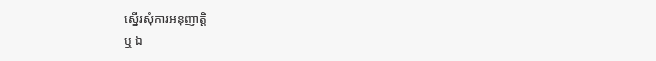ស្នើរសុំការអនុញាត្ដិ
ឬ ឯ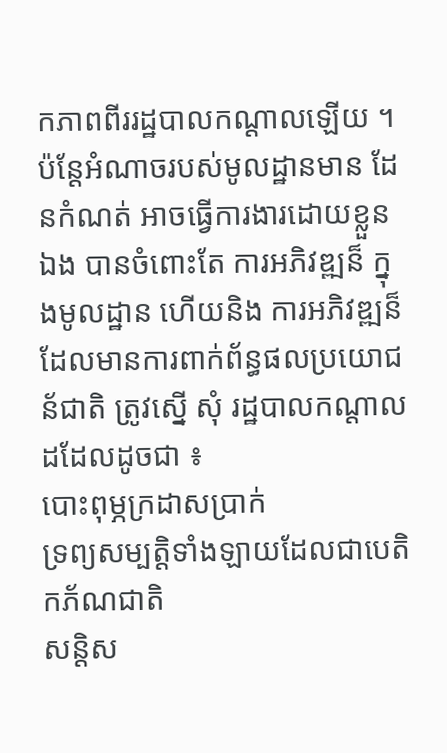កភាពពីររដ្ឋបាលកណ្ដាលឡើយ ។
ប៉ន្ដែអំណាចរបស់មូលដ្ឋានមាន ដែនកំណត់ អាចធ្វើការងារដោយខ្លួន ឯង បានចំពោះតែ ការអភិវឌ្ឍន៏ ក្នុងមូលដ្ឋាន ហើយនិង ការអភិវឌ្ឍន៏ ដែលមានការពាក់ព័ន្ធផលប្រយោជន័ជាតិ ត្រូវស្នើ សុំ រដ្ឋបាលកណ្ដាល ដដែលដូចជា ៖
បោះពុម្ភក្រដាសប្រាក់
ទ្រព្យសម្បត្ដិទាំងឡាយដែលជាបេតិកភ័ណជាតិ
សន្ដិស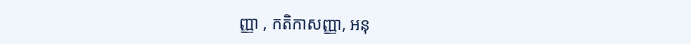ញ្ញា , កតិកាសញ្ញា, អនុ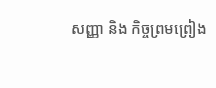សញ្ញា និង កិច្ចព្រមព្រៀង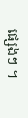ផ្សេងៗ ។